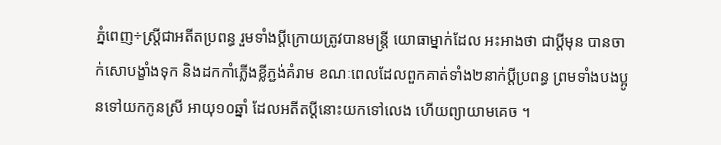ភ្នំពេញ÷ស្ត្រីជាអតីតប្រពន្ធ រួមទាំងប្តីក្រោយត្រូវបានមន្ត្រី យោធាម្នាក់ដែល អះអាងថា ជាប្តីមុន បានចាក់សោបង្ខាំងទុក និងដកកាំភ្លើងខ្លីភ្ជង់គំរាម ខណៈពេលដែលពួកគាត់ទាំង២នាក់ប្តីប្រពន្ធ ព្រមទាំងបងប្អូនទៅយកកូនស្រី អាយុ១០ឆ្នាំ ដែលអតីតប្តីនោះយកទៅលេង ហើយព្យាយាមគេច ។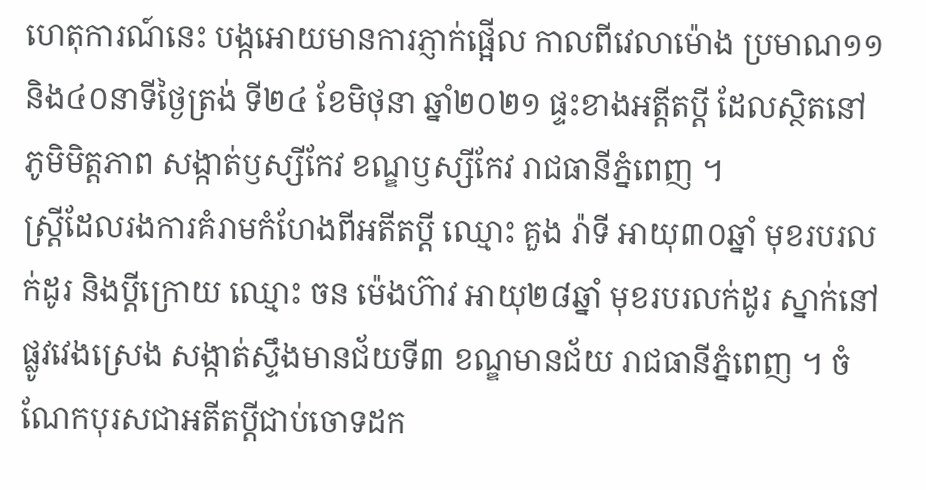ហេតុការណ៍នេះ បង្កអោយមានការភ្ញាក់ផ្អើល កាលពីវេលាម៉ោង ប្រមាណ១១និង៤០នាទីថ្ងៃត្រង់ ទី២៤ ខែមិថុនា ឆ្នាំ២០២១ ផ្ទះខាងអត្តីតប្តី ដែលស្ថិតនៅ ភូមិមិត្តភាព សង្កាត់ឫស្សីកែវ ខណ្ឌឫស្សីកែវ រាជធានីភ្នំពេញ ។
ស្ត្រីដែលរងការគំរាមកំហែងពីអតីតប្តី ឈ្មោះ គួង រ៉ាទី អាយុ៣០ឆ្នាំ មុខរបរលក់ដូរ និងប្តីក្រោយ ឈ្មោះ ចន ម៉េងហ៊ាវ អាយុ២៨ឆ្នាំ មុខរបរលក់ដូរ ស្នាក់នៅផ្លូវវេងស្រេង សង្កាត់ស្ទឹងមានជ័យទី៣ ខណ្ឌមានជ័យ រាជធានីភ្នំពេញ ។ ចំណែកបុរសជាអតីតប្តីជាប់ចោទដក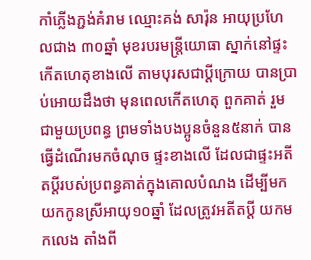កាំភ្លើងភ្ជង់គំរាម ឈ្មោះគង់ សារ៉ុន អាយុប្រហែលជាង ៣០ឆ្នាំ មុខរបរមន្ត្រីយោធា ស្នាក់នៅផ្ទះកើតហេតុខាងលើ តាមបុរសជាប្តីក្រោយ បានប្រាប់អោយដឹងថា មុនពេលកើតហេតុ ពួកគាត់ រួមជាមួយប្រពន្ធ ព្រមទាំងបងប្អូនចំនួន៥នាក់ បានធ្វើដំណើរមកចំណុច ផ្ទះខាងលើ ដែលជាផ្ទះអតីតប្តីរបស់ប្រពន្ធគាត់ក្នុងគោលបំណង ដើម្បីមកយកកូនស្រីអាយុ១០ឆ្នាំ ដែលត្រូវអតីតប្តី យកមកលេង តាំងពី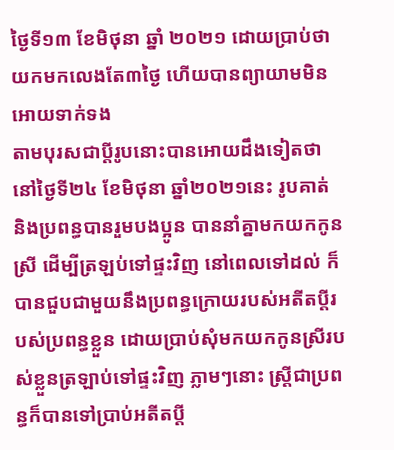ថ្ងៃទី១៣ ខែមិថុនា ឆ្នាំ ២០២១ ដោយប្រាប់ថា យកមកលេងតែ៣ថ្ងៃ ហើយបានព្យាយាមមិនអោយទាក់ទង
តាមបុរសជាប្តីរូបនោះបានអោយដឹងទៀតថា នៅថ្ងៃទី២៤ ខែមិថុនា ឆ្នាំ២០២១នេះ រូបគាត់ និងប្រពន្ធបានរួមបងប្អូន បាននាំគ្នាមកយកកូនស្រី ដើម្បីត្រឡប់ទៅផ្ទះវិញ នៅពេលទៅដល់ ក៏បានជួបជាមួយនឹងប្រពន្ធក្រោយរបស់អតីតប្តីរបស់ប្រពន្ធខ្លួន ដោយប្រាប់សុំមកយកកូនស្រីរបស់ខ្លួនត្រឡាប់ទៅផ្ទះវិញ ភ្លាមៗនោះ ស្ត្រីជាប្រពន្ធក៏បានទៅប្រាប់អតីតប្តី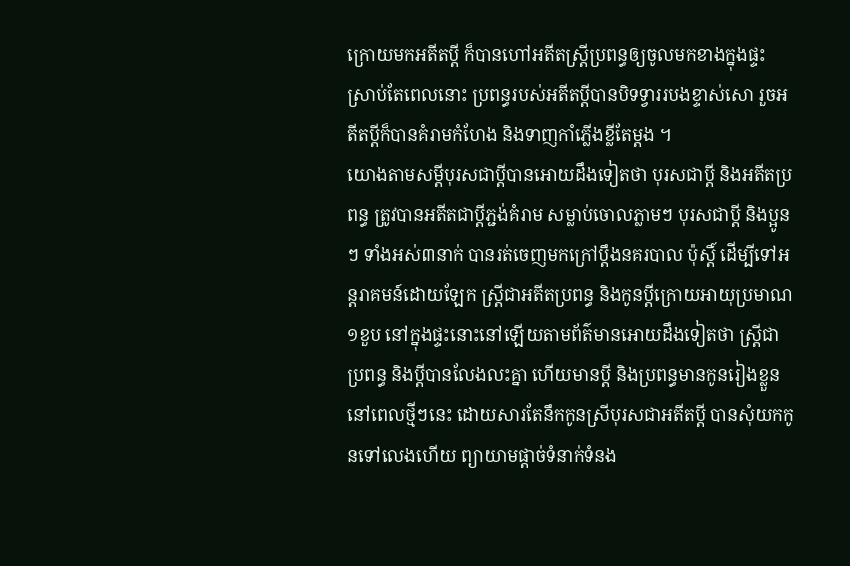ក្រោយមកអតីតប្តី ក៏បានហៅអតីតស្ត្រីប្រពន្ធឲ្យចូលមកខាងក្នុងផ្ទះ ស្រាប់តែពេលនោះ ប្រពន្ធរបស់អតីតប្តីបានបិទទ្វាររបងខ្ទាស់សោ រួចអតីតប្តីក៏បានគំរាមកំហែង និងទាញកាំភ្លើងខ្លីតែម្តង ។
យោងតាមសម្ដីបុរសជាប្ដីបានអោយដឹងទៀតថា បុរសជាប្តី និងអតីតប្រពន្ធ ត្រូវបានអតីតជាប្តីភ្ជង់គំរាម សម្លាប់ចោលភ្លាមៗ បុរសជាប្តី និងប្អូនៗ ទាំងអស់៣នាក់ បានរត់ចេញមកក្រៅប្តឹងនគរបាល ប៉ុស្តិ៍ ដើម្បីទៅអន្តរាគមន៍ដោយឡែក ស្ត្រីជាអតីតប្រពន្ធ និងកូនប្តីក្រោយអាយុប្រមាណ១ខួប នៅក្នុងផ្ទះនោះនៅឡើយតាមព័ត៌មានអោយដឹងទៀតថា ស្ត្រីជាប្រពន្ធ និងប្តីបានលែងលះគ្នា ហើយមានប្តី និងប្រពន្ធមានកូនរៀងខ្លួន នៅពេលថ្មីៗនេះ ដោយសារតែនឹកកូនស្រីបុរសជាអតីតប្តី បានសុំយកកូនទៅលេងហើយ ព្យាយាមផ្តាច់ទំនាក់ទំនង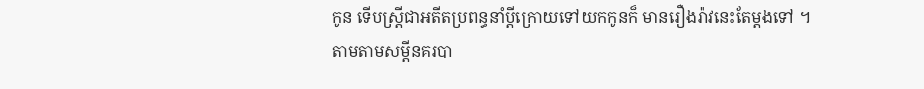កូន ទើបស្ត្រីជាអតីតប្រពន្ធនាំប្តីក្រោយទៅយកកូនក៏ មានរឿងរ៉ាវនេះតែម្តងទៅ ។
តាមតាមសម្ដីនគរបា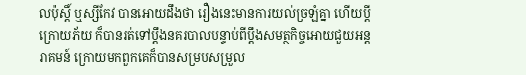លប៉ុស្តិ៍ ឬស្សីកែវ បានអោយដឹងថា រឿងនេះមានការយល់ច្រឡំគ្នា ហើយប្តីក្រោយភ័យ ក៏បានរត់ទៅប្តឹងនគរបាលបន្ទាប់ពីប្តឹងសមត្ថកិច្ចអោយជួយអន្តរាគមន៍ ក្រោយមកពួកគេក៏បានសម្របសម្រួល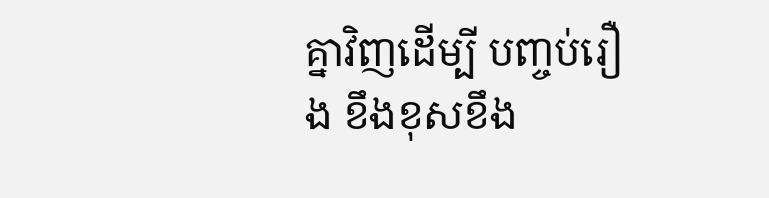គ្នាវិញដើម្បី បញ្ចប់រឿង ខឹងខុសខឹង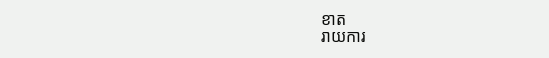ខាត
រាយការ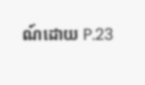ណ៍ដោយ P.23